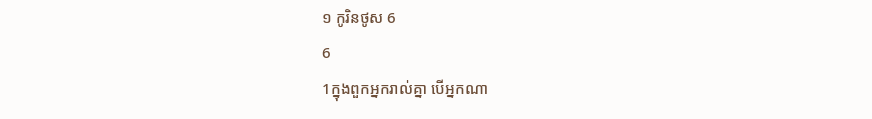១ កូរិនថូស 6
6
1ក្នុងពួកអ្នករាល់គ្នា បើអ្នកណា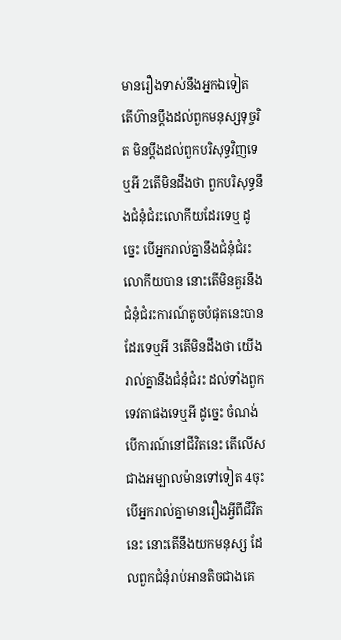មានរឿងទាស់នឹងអ្នកឯទៀត តើហ៊ានប្តឹងដល់ពួកមនុស្សទុច្ចរិត មិនប្តឹងដល់ពួកបរិសុទ្ធវិញទេឬអី 2តើមិនដឹងថា ពួកបរិសុទ្ធនឹងជំនុំជំរះលោកីយដែរទេឬ ដូច្នេះ បើអ្នករាល់គ្នានឹងជំនុំជំរះលោកីយបាន នោះតើមិនគួរនឹងជំនុំជំរះការណ៍តូចបំផុតនេះបានដែរទេឬអី 3តើមិនដឹងថា យើងរាល់គ្នានឹងជំនុំជំរះ ដល់ទាំងពួកទេវតាផងទេឬអី ដូច្នេះ ចំណង់បើការណ៍នៅជីវិតនេះ តើលើសជាងអម្បាលម៉ានទៅទៀត 4ចុះបើអ្នករាល់គ្នាមានរឿងអ្វីពីជីវិតនេះ នោះតើនឹងយកមនុស្ស ដែលពួកជំនុំរាប់អានតិចជាងគេ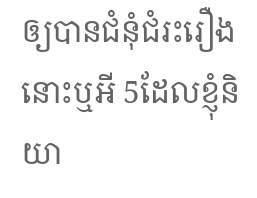ឲ្យបានជំនុំជំរះរឿងនោះឬអី 5ដែលខ្ញុំនិយា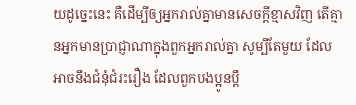យដូច្នេះនេះ គឺដើម្បីឲ្យអ្នករាល់គ្នាមានសេចក្ដីខ្មាសវិញ តើគ្មានអ្នកមានប្រាជ្ញាណាក្នុងពួកអ្នករាល់គ្នា សូម្បីតែមួយ ដែលអាចនឹងជំនុំជំរះរឿង ដែលពួកបងប្អូនប្តឹ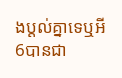ងប្តល់គ្នាទេឬអី 6បានជា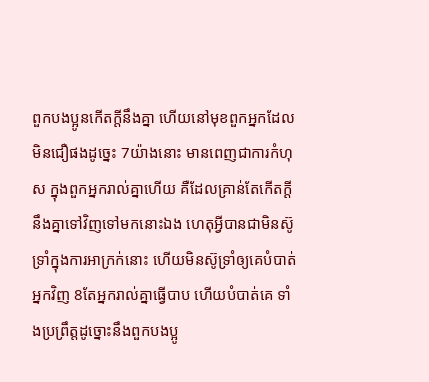ពួកបងប្អូនកើតក្តីនឹងគ្នា ហើយនៅមុខពួកអ្នកដែលមិនជឿផងដូច្នេះ 7យ៉ាងនោះ មានពេញជាការកំហុស ក្នុងពួកអ្នករាល់គ្នាហើយ គឺដែលគ្រាន់តែកើតក្តីនឹងគ្នាទៅវិញទៅមកនោះឯង ហេតុអ្វីបានជាមិនស៊ូទ្រាំក្នុងការអាក្រក់នោះ ហើយមិនស៊ូទ្រាំឲ្យគេបំបាត់អ្នកវិញ 8តែអ្នករាល់គ្នាធ្វើបាប ហើយបំបាត់គេ ទាំងប្រព្រឹត្តដូច្នោះនឹងពួកបងប្អូ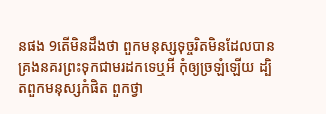នផង 9តើមិនដឹងថា ពួកមនុស្សទុច្ចរិតមិនដែលបានគ្រងនគរព្រះទុកជាមរដកទេឬអី កុំឲ្យច្រឡំឡើយ ដ្បិតពួកមនុស្សកំផិត ពួកថ្វា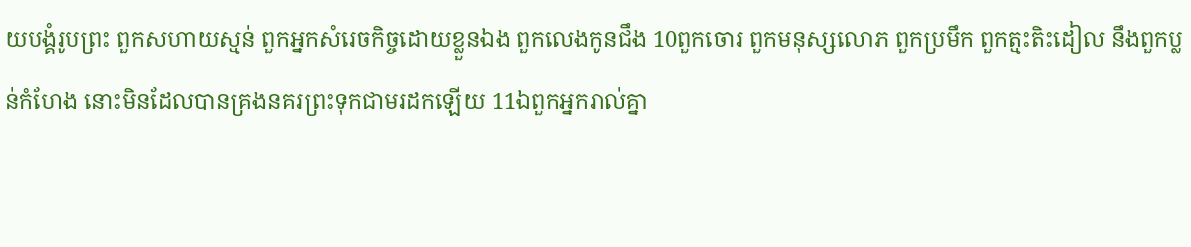យបង្គំរូបព្រះ ពួកសហាយស្មន់ ពួកអ្នកសំរេចកិច្ចដោយខ្លួនឯង ពួកលេងកូនជឹង 10ពួកចោរ ពួកមនុស្សលោភ ពួកប្រមឹក ពួកត្មះតិះដៀល នឹងពួកប្លន់កំហែង នោះមិនដែលបានគ្រងនគរព្រះទុកជាមរដកឡើយ 11ឯពួកអ្នករាល់គ្នា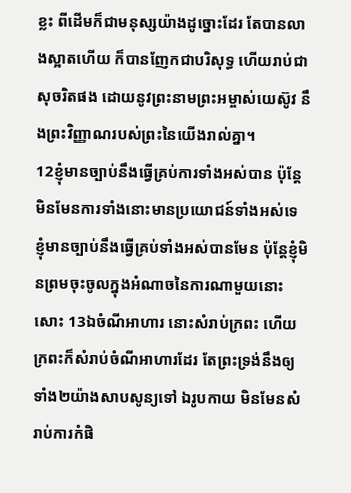ខ្លះ ពីដើមក៏ជាមនុស្សយ៉ាងដូច្នោះដែរ តែបានលាងស្អាតហើយ ក៏បានញែកជាបរិសុទ្ធ ហើយរាប់ជាសុចរិតផង ដោយនូវព្រះនាមព្រះអម្ចាស់យេស៊ូវ នឹងព្រះវិញ្ញាណរបស់ព្រះនៃយើងរាល់គ្នា។
12ខ្ញុំមានច្បាប់នឹងធ្វើគ្រប់ការទាំងអស់បាន ប៉ុន្តែមិនមែនការទាំងនោះមានប្រយោជន៍ទាំងអស់ទេ ខ្ញុំមានច្បាប់នឹងធ្វើគ្រប់ទាំងអស់បានមែន ប៉ុន្តែខ្ញុំមិនព្រមចុះចូលក្នុងអំណាចនៃការណាមួយនោះសោះ 13ឯចំណីអាហារ នោះសំរាប់ក្រពះ ហើយក្រពះក៏សំរាប់ចំណីអាហារដែរ តែព្រះទ្រង់នឹងឲ្យទាំង២យ៉ាងសាបសូន្យទៅ ឯរូបកាយ មិនមែនសំរាប់ការកំផិ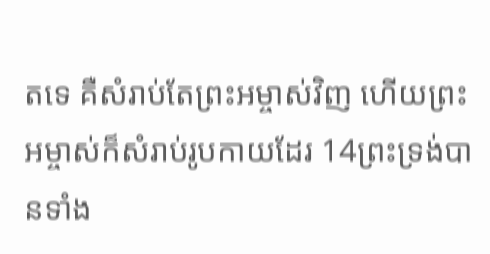តទេ គឺសំរាប់តែព្រះអម្ចាស់វិញ ហើយព្រះអម្ចាស់ក៏សំរាប់រូបកាយដែរ 14ព្រះទ្រង់បានទាំង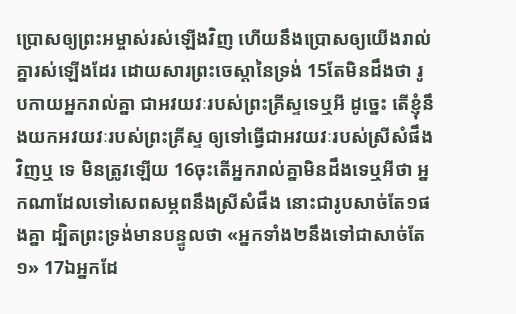ប្រោសឲ្យព្រះអម្ចាស់រស់ឡើងវិញ ហើយនឹងប្រោសឲ្យយើងរាល់គ្នារស់ឡើងដែរ ដោយសារព្រះចេស្តានៃទ្រង់ 15តែមិនដឹងថា រូបកាយអ្នករាល់គ្នា ជាអវយវៈរបស់ព្រះគ្រីស្ទទេឬអី ដូច្នេះ តើខ្ញុំនឹងយកអវយវៈរបស់ព្រះគ្រីស្ទ ឲ្យទៅធ្វើជាអវយវៈរបស់ស្រីសំផឹងវិញឬ ទេ មិនត្រូវឡើយ 16ចុះតើអ្នករាល់គ្នាមិនដឹងទេឬអីថា អ្នកណាដែលទៅសេពសម្ភពនឹងស្រីសំផឹង នោះជារូបសាច់តែ១ផងគ្នា ដ្បិតព្រះទ្រង់មានបន្ទូលថា «អ្នកទាំង២នឹងទៅជាសាច់តែ១» 17ឯអ្នកដែ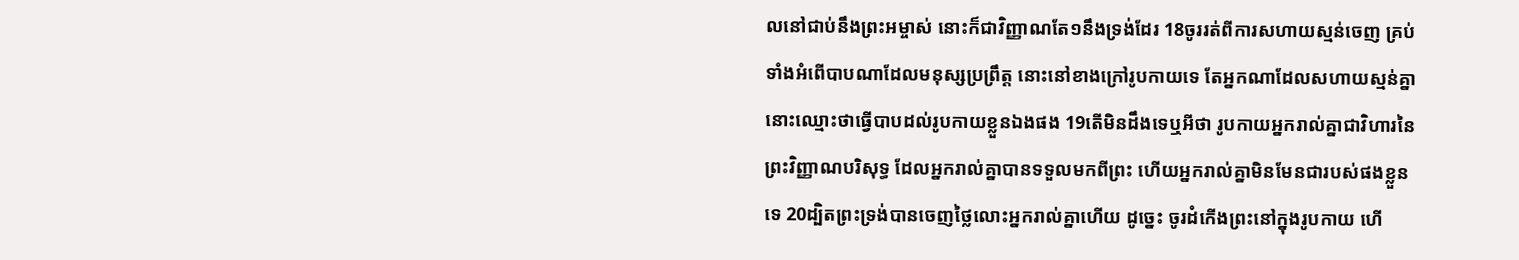លនៅជាប់នឹងព្រះអម្ចាស់ នោះក៏ជាវិញ្ញាណតែ១នឹងទ្រង់ដែរ 18ចូររត់ពីការសហាយស្មន់ចេញ គ្រប់ទាំងអំពើបាបណាដែលមនុស្សប្រព្រឹត្ត នោះនៅខាងក្រៅរូបកាយទេ តែអ្នកណាដែលសហាយស្មន់គ្នា នោះឈ្មោះថាធ្វើបាបដល់រូបកាយខ្លួនឯងផង 19តើមិនដឹងទេឬអីថា រូបកាយអ្នករាល់គ្នាជាវិហារនៃព្រះវិញ្ញាណបរិសុទ្ធ ដែលអ្នករាល់គ្នាបានទទួលមកពីព្រះ ហើយអ្នករាល់គ្នាមិនមែនជារបស់ផងខ្លួនទេ 20ដ្បិតព្រះទ្រង់បានចេញថ្លៃលោះអ្នករាល់គ្នាហើយ ដូច្នេះ ចូរដំកើងព្រះនៅក្នុងរូបកាយ ហើ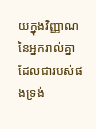យក្នុងវិញ្ញាណនៃអ្នករាល់គ្នា ដែលជារបស់ផងទ្រង់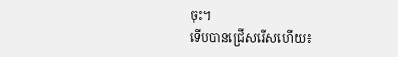ចុះ។
ទើបបានជ្រើសរើសហើយ៖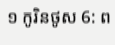១ កូរិនថូស 6: ព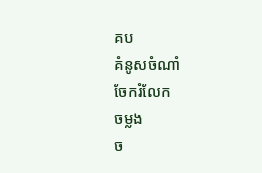គប
គំនូសចំណាំ
ចែករំលែក
ចម្លង
ច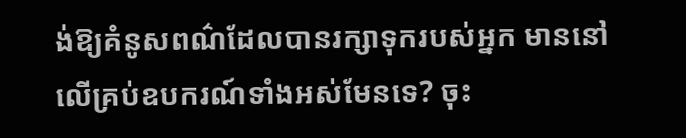ង់ឱ្យគំនូសពណ៌ដែលបានរក្សាទុករបស់អ្នក មាននៅលើគ្រប់ឧបករណ៍ទាំងអស់មែនទេ? ចុះ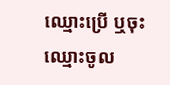ឈ្មោះប្រើ ឬចុះឈ្មោះចូល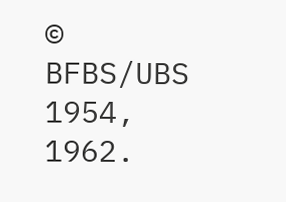© BFBS/UBS 1954, 1962.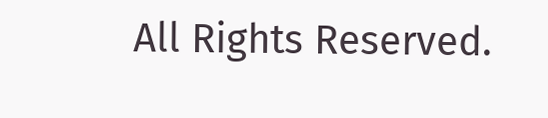All Rights Reserved.